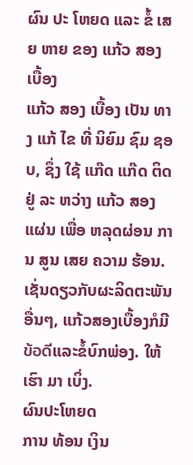ຜົນ ປະ ໂຫຍດ ແລະ ຂໍ້ ເສຍ ຫາຍ ຂອງ ແກ້ວ ສອງ ເບື້ອງ
ແກ້ວ ສອງ ເບື້ອງ ເປັນ ທາງ ແກ້ ໄຂ ທີ່ ນິຍົມ ຊົມ ຊອບ, ຊຶ່ງ ໃຊ້ ແກ໊ດ ແກ໊ດ ຕິດ ຢູ່ ລະ ຫວ່າງ ແກ້ວ ສອງ ແຜ່ນ ເພື່ອ ຫລຸດຜ່ອນ ການ ສູນ ເສຍ ຄວາມ ຮ້ອນ. ເຊັ່ນດຽວກັບຜະລິດຕະພັນອື່ນໆ, ແກ້ວສອງເບື້ອງກໍມີข้อดีແລະຂໍ້ບົກພ່ອງ. ໃຫ້ ເຮົາ ມາ ເບິ່ງ.
ຜົນປະໂຫຍດ
ການ ທ້ອນ ເງິນ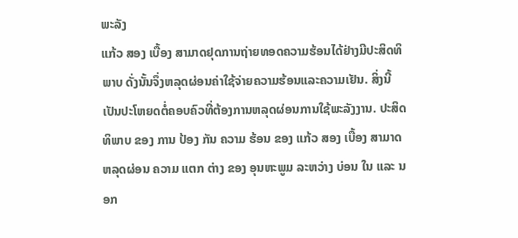ພະລັງ
ແກ້ວ ສອງ ເບື້ອງ ສາມາດຢຸດການຖ່າຍທອດຄວາມຮ້ອນໄດ້ຢ່າງມີປະສິດທິພາບ ດັ່ງນັ້ນຈຶ່ງຫລຸດຜ່ອນຄ່າໃຊ້ຈ່າຍຄວາມຮ້ອນແລະຄວາມເຢັນ. ສິ່ງນີ້ເປັນປະໂຫຍດຕໍ່ຄອບຄົວທີ່ຕ້ອງການຫລຸດຜ່ອນການໃຊ້ພະລັງງານ. ປະສິດທິພາບ ຂອງ ການ ປ້ອງ ກັນ ຄວາມ ຮ້ອນ ຂອງ ແກ້ວ ສອງ ເບື້ອງ ສາມາດ ຫລຸດຜ່ອນ ຄວາມ ແຕກ ຕ່າງ ຂອງ ອຸນຫະພູມ ລະຫວ່າງ ບ່ອນ ໃນ ແລະ ນອກ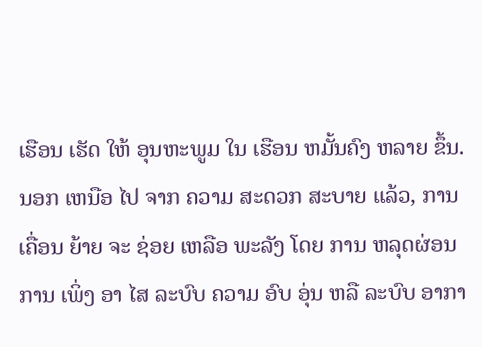ເຮືອນ ເຮັດ ໃຫ້ ອຸນຫະພູມ ໃນ ເຮືອນ ຫມັ້ນຄົງ ຫລາຍ ຂຶ້ນ. ນອກ ເຫນືອ ໄປ ຈາກ ຄວາມ ສະດວກ ສະບາຍ ແລ້ວ, ການ ເຄື່ອນ ຍ້າຍ ຈະ ຊ່ອຍ ເຫລືອ ພະລັງ ໂດຍ ການ ຫລຸດຜ່ອນ ການ ເພິ່ງ ອາ ໄສ ລະບົບ ຄວາມ ອົບ ອຸ່ນ ຫລື ລະບົບ ອາກາ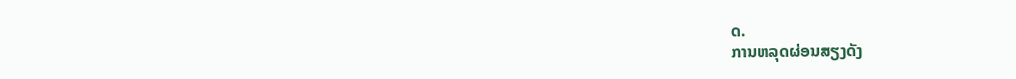ດ.
ການຫລຸດຜ່ອນສຽງດັງ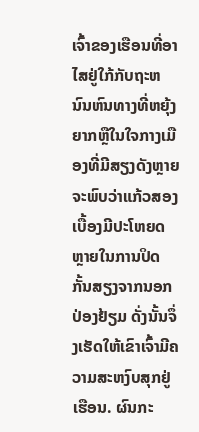ເຈົ້າຂອງເຮືອນທີ່ອາໄສຢູ່ໃກ້ກັບຖະຫນົນຫົນທາງທີ່ຫຍຸ້ງຍາກຫຼືໃນໃຈກາງເມືອງທີ່ມີສຽງດັງຫຼາຍຈະພົບວ່າແກ້ວສອງເບື້ອງມີປະໂຫຍດຫຼາຍໃນການປິດກັ້ນສຽງຈາກນອກປ່ອງຢ້ຽມ ດັ່ງນັ້ນຈຶ່ງເຮັດໃຫ້ເຂົາເຈົ້າມີຄວາມສະຫງົບສຸກຢູ່ເຮືອນ. ຜົນກະ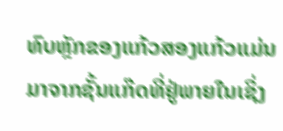ທົບຫຼັກຂອງແກ້ວສອງແກ້ວແມ່ນມາຈາກຊັ້ນແກ໊ດທີ່ຢູ່ພາຍໃນເຊິ່ງ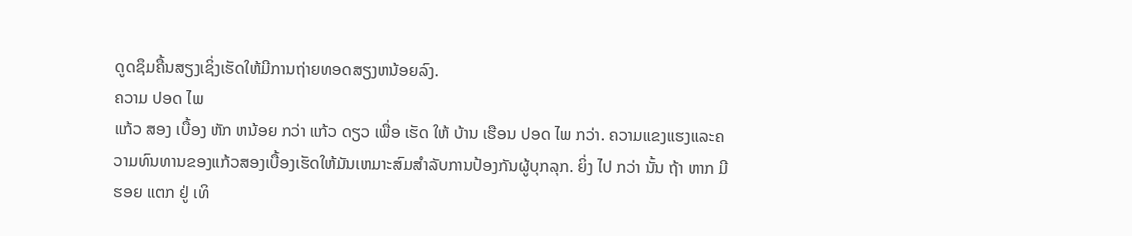ດູດຊຶມຄື້ນສຽງເຊິ່ງເຮັດໃຫ້ມີການຖ່າຍທອດສຽງຫນ້ອຍລົງ.
ຄວາມ ປອດ ໄພ
ແກ້ວ ສອງ ເບື້ອງ ຫັກ ຫນ້ອຍ ກວ່າ ແກ້ວ ດຽວ ເພື່ອ ເຮັດ ໃຫ້ ບ້ານ ເຮືອນ ປອດ ໄພ ກວ່າ. ຄວາມແຂງແຮງແລະຄວາມທົນທານຂອງແກ້ວສອງເບື້ອງເຮັດໃຫ້ມັນເຫມາະສົມສໍາລັບການປ້ອງກັນຜູ້ບຸກລຸກ. ຍິ່ງ ໄປ ກວ່າ ນັ້ນ ຖ້າ ຫາກ ມີ ຮອຍ ແຕກ ຢູ່ ເທິ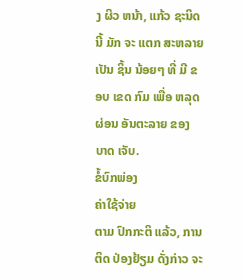ງ ຜິວ ຫນ້າ, ແກ້ວ ຊະນິດ ນີ້ ມັກ ຈະ ແຕກ ສະຫລາຍ ເປັນ ຊິ້ນ ນ້ອຍໆ ທີ່ ມີ ຂອບ ເຂດ ກົມ ເພື່ອ ຫລຸດຜ່ອນ ອັນຕະລາຍ ຂອງ ບາດ ເຈັບ.
ຂໍ້ບົກພ່ອງ
ຄ່າໃຊ້ຈ່າຍ
ຕາມ ປົກກະຕິ ແລ້ວ, ການ ຕິດ ປ່ອງຢ້ຽມ ດັ່ງກ່າວ ຈະ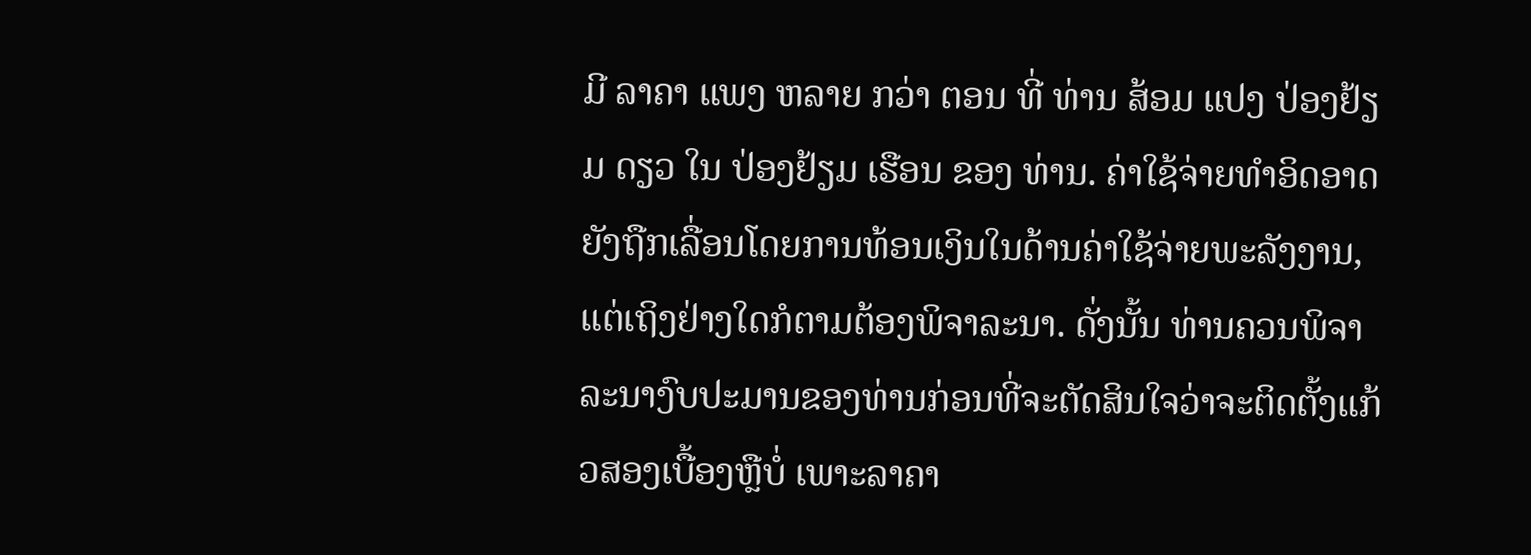ມີ ລາຄາ ແພງ ຫລາຍ ກວ່າ ຕອນ ທີ່ ທ່ານ ສ້ອມ ແປງ ປ່ອງຢ້ຽມ ດຽວ ໃນ ປ່ອງຢ້ຽມ ເຮືອນ ຂອງ ທ່ານ. ຄ່າໃຊ້ຈ່າຍທໍາອິດອາດຍັງຖືກເລື່ອນໂດຍການທ້ອນເງິນໃນດ້ານຄ່າໃຊ້ຈ່າຍພະລັງງານ, ແຕ່ເຖິງຢ່າງໃດກໍຕາມຕ້ອງພິຈາລະນາ. ດັ່ງນັ້ນ ທ່ານຄວນພິຈາລະນາງົບປະມານຂອງທ່ານກ່ອນທີ່ຈະຕັດສິນໃຈວ່າຈະຕິດຕັ້ງແກ້ວສອງເບື້ອງຫຼືບໍ່ ເພາະລາຄາ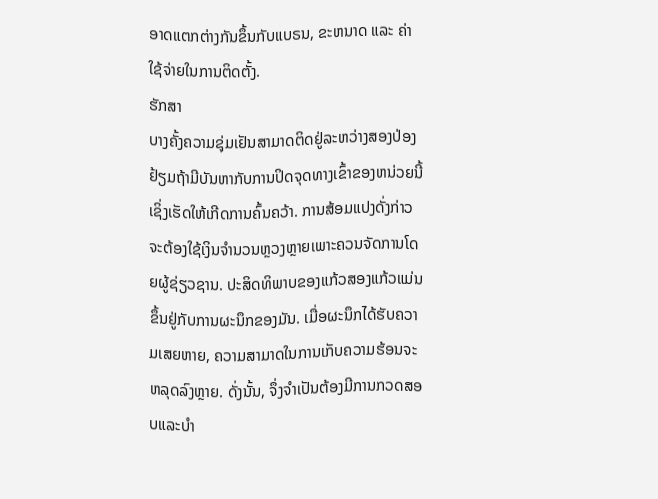ອາດແຕກຕ່າງກັນຂຶ້ນກັບແບຣນ, ຂະຫນາດ ແລະ ຄ່າໃຊ້ຈ່າຍໃນການຕິດຕັ້ງ.
ຮັກສາ
ບາງຄັ້ງຄວາມຊຸ່ມເຢັນສາມາດຕິດຢູ່ລະຫວ່າງສອງປ່ອງຢ້ຽມຖ້າມີບັນຫາກັບການປິດຈຸດທາງເຂົ້າຂອງຫນ່ວຍນີ້ເຊິ່ງເຮັດໃຫ້ເກີດການຄົ້ນຄວ້າ. ການສ້ອມແປງດັ່ງກ່າວຈະຕ້ອງໃຊ້ເງິນຈໍານວນຫຼວງຫຼາຍເພາະຄວນຈັດການໂດຍຜູ້ຊ່ຽວຊານ. ປະສິດທິພາບຂອງແກ້ວສອງແກ້ວແມ່ນຂຶ້ນຢູ່ກັບການຜະນຶກຂອງມັນ. ເມື່ອຜະນຶກໄດ້ຮັບຄວາມເສຍຫາຍ, ຄວາມສາມາດໃນການເກັບຄວາມຮ້ອນຈະຫລຸດລົງຫຼາຍ. ດັ່ງນັ້ນ, ຈຶ່ງຈໍາເປັນຕ້ອງມີການກວດສອບແລະບໍາ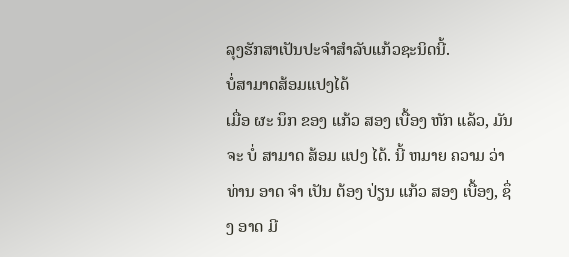ລຸງຮັກສາເປັນປະຈໍາສໍາລັບແກ້ວຊະນິດນີ້.
ບໍ່ສາມາດສ້ອມແປງໄດ້
ເມື່ອ ຜະ ນຶກ ຂອງ ແກ້ວ ສອງ ເບື້ອງ ຫັກ ແລ້ວ, ມັນ ຈະ ບໍ່ ສາມາດ ສ້ອມ ແປງ ໄດ້. ນີ້ ຫມາຍ ຄວາມ ວ່າ ທ່ານ ອາດ ຈໍາ ເປັນ ຕ້ອງ ປ່ຽນ ແກ້ວ ສອງ ເບື້ອງ, ຊຶ່ງ ອາດ ມີ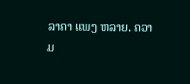ລາຄາ ແພງ ຫລາຍ. ຄວາມ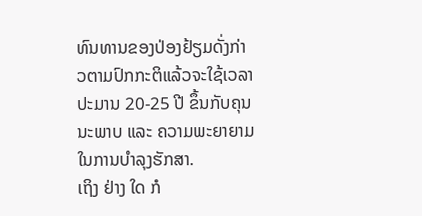ທົນທານຂອງປ່ອງຢ້ຽມດັ່ງກ່າວຕາມປົກກະຕິແລ້ວຈະໃຊ້ເວລາປະມານ 20-25 ປີ ຂຶ້ນກັບຄຸນນະພາບ ແລະ ຄວາມພະຍາຍາມໃນການບໍາລຸງຮັກສາ.
ເຖິງ ຢ່າງ ໃດ ກໍ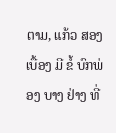ຕາມ, ແກ້ວ ສອງ ເບື້ອງ ມີ ຂໍ້ ບົກພ່ອງ ບາງ ຢ່າງ ທີ່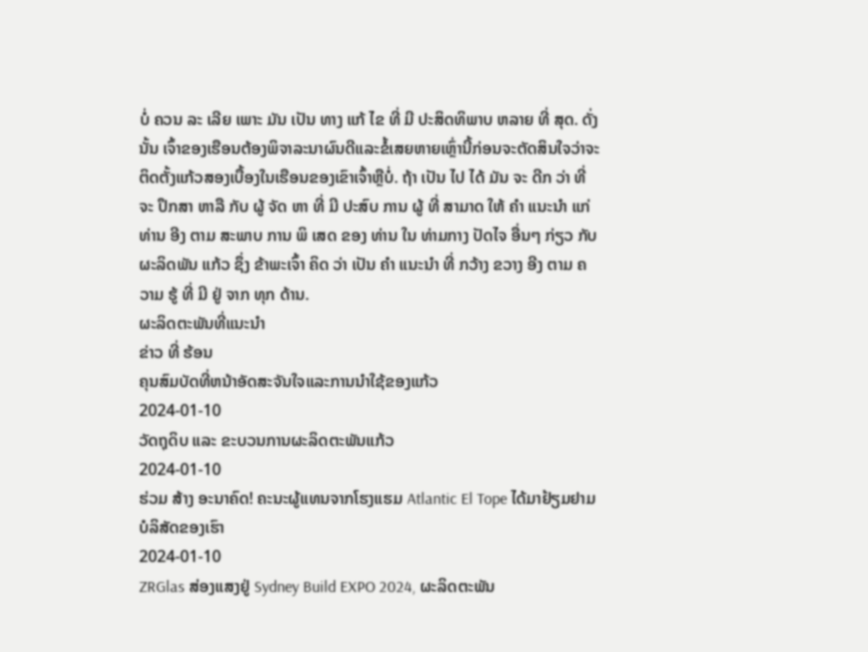ບໍ່ ຄວນ ລະ ເລີຍ ເພາະ ມັນ ເປັນ ທາງ ແກ້ ໄຂ ທີ່ ມີ ປະສິດທິພາບ ຫລາຍ ທີ່ ສຸດ. ດັ່ງນັ້ນ ເຈົ້າຂອງເຮືອນຕ້ອງພິຈາລະນາຜົນດີແລະຂໍ້ເສຍຫາຍເຫຼົ່ານີ້ກ່ອນຈະຕັດສິນໃຈວ່າຈະຕິດຕັ້ງແກ້ວສອງເບື້ອງໃນເຮືອນຂອງເຂົາເຈົ້າຫຼືບໍ່. ຖ້າ ເປັນ ໄປ ໄດ້ ມັນ ຈະ ດີກ ວ່າ ທີ່ ຈະ ປຶກສາ ຫາລື ກັບ ຜູ້ ຈັດ ຫາ ທີ່ ມີ ປະສົບ ການ ຜູ້ ທີ່ ສາມາດ ໃຫ້ ຄໍາ ແນະນໍາ ແກ່ ທ່ານ ອີງ ຕາມ ສະພາບ ການ ພິ ເສດ ຂອງ ທ່ານ ໃນ ທ່າມກາງ ປັດໄຈ ອື່ນໆ ກ່ຽວ ກັບ ຜະລິດພັນ ແກ້ວ ຊຶ່ງ ຂ້າພະເຈົ້າ ຄິດ ວ່າ ເປັນ ຄໍາ ແນະນໍາ ທີ່ ກວ້າງ ຂວາງ ອີງ ຕາມ ຄວາມ ຮູ້ ທີ່ ມີ ຢູ່ ຈາກ ທຸກ ດ້ານ.
ຜະລິດຕະພັນທີ່ແນະນໍາ
ຂ່າວ ທີ່ ຮ້ອນ
ຄຸນສົມບັດທີ່ຫນ້າອັດສະຈັນໃຈແລະການນໍາໃຊ້ຂອງແກ້ວ
2024-01-10
ວັດຖຸດິບ ແລະ ຂະບວນການຜະລິດຕະພັນແກ້ວ
2024-01-10
ຮ່ວມ ສ້າງ ອະນາຄົດ! ຄະນະຜູ້ແທນຈາກໂຮງແຮມ Atlantic El Tope ໄດ້ມາຢ້ຽມຢາມບໍລິສັດຂອງເຮົາ
2024-01-10
ZRGlas ສ່ອງແສງຢູ່ Sydney Build EXPO 2024, ຜະລິດຕະພັນ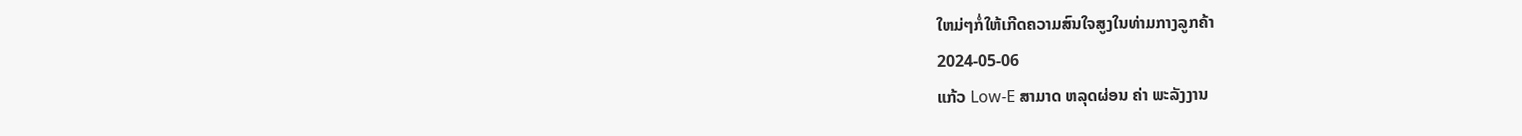ໃຫມ່ໆກໍ່ໃຫ້ເກີດຄວາມສົນໃຈສູງໃນທ່າມກາງລູກຄ້າ
2024-05-06
ແກ້ວ Low-E ສາມາດ ຫລຸດຜ່ອນ ຄ່າ ພະລັງງານ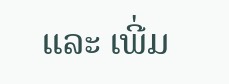ແລະ ເພີ່ມ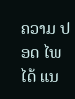ຄວາມ ປອດ ໄພ ໄດ້ ແນ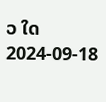ວ ໃດ
2024-09-18